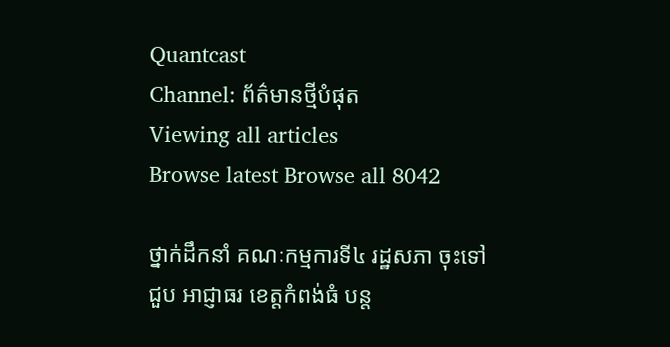Quantcast
Channel: ព័ត៌មានថ្មីបំផុត
Viewing all articles
Browse latest Browse all 8042

ថ្នាក់ដឹកនាំ គណៈកម្មការទី៤ រដ្ឋសភា ចុះទៅជួប អាជ្ញាធរ ខេត្តកំពង់ធំ បន្ត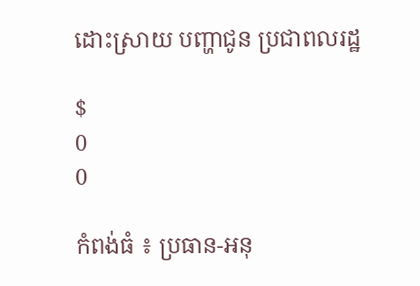ដោះស្រាយ បញ្ហាជូន ប្រជាពលរដ្ឋ

$
0
0

កំពង់ធំ ៖ ប្រធាន-អនុ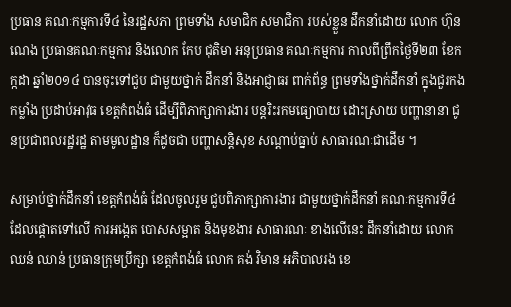ប្រធាន គណៈកម្មការទី៤ នៃរដ្ឋសភា ព្រមទាំង សមាជិក សមាជិកា របស់ខ្លួន ដឹកនាំដោយ លោក ហ៊ុន ណេង ប្រធានគណៈកម្មការ និងលោក កែប ជុតិមា អនុប្រធាន គណៈកម្មការ កាលពីព្រឹកថ្ងៃទី២៣ ខែកក្កដា ឆ្នាំ២០១៤ បានចុះទៅជួប ជាមួយថ្នាក់ ដឹកនាំ និងអាជ្ញាធរ ពាក់ព័ន្ធ ព្រមទាំងថ្នាក់ដឹកនាំ ក្នុងជួរកងកម្លាំង ប្រដាប់អាវុធ ខេត្តកំពង់ធំ ដើម្បីពិភាក្សាការងារ បន្តរិះរកមធ្យោបាយ ដោះស្រាយ បញ្ហានានា ជូនប្រជាពលរដ្ឋរដ្ឋ តាមមូលដ្ឋាន ក៏ដូចជា បញ្ហាសន្តិសុខ សណ្តាប់ធ្នាប់ សាធារណៈជាដើម ។

សម្រាប់ថ្នាក់ដឹកនាំ ខេត្តកំពង់ធំ ដែលចូលរួម ជួបពិភាក្សាការងារ ជាមួយថ្នាក់ដឹកនាំ គណៈកម្មការទី៤ ដែលផ្តោតទៅលើ ការអង្កេត បោសសម្អាត និងមុខងារ សាធារណៈ ខាងលើនេះ ដឹកនាំដោយ លោក ឈន់ ឈាន់ ប្រធានក្រុមប្រឹក្សា ខេត្តកំពង់ធំ លោក គង់ វិមាន អភិបាលរង ខេ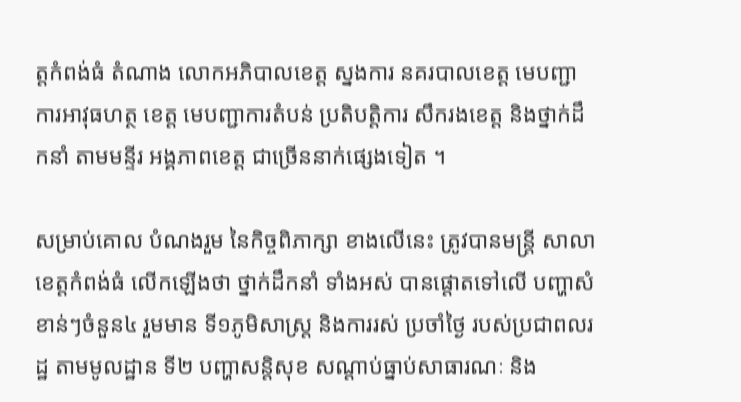ត្តកំពង់ធំ តំណាង លោកអភិបាលខេត្ត ស្នងការ នគរបាលខេត្ត មេបញ្ជាការអាវុធហត្ថ ខេត្ត មេបញ្ជាការតំបន់ ប្រតិបត្តិការ សឹករងខេត្ត និងថ្នាក់ដឹកនាំ តាមមន្ទីរ អង្គភាពខេត្ត ជាច្រើននាក់ផ្សេងទៀត ។

សម្រាប់គោល បំណងរួម នៃកិច្ចពិភាក្សា ខាងលើនេះ ត្រូវបានមន្រ្តី សាលាខេត្តកំពង់ធំ លើកឡើងថា ថ្នាក់ដឹកនាំ ទាំងអស់ បានផ្តោតទៅលើ បញ្ហាសំខាន់ៗចំនួន៤ រួមមាន ទី១ភូមិសាស្រ្ត និងការរស់ ប្រចាំថ្ងៃ របស់ប្រជាពលរដ្ឋ តាមមូលដ្ឋាន ទី២ បញ្ហាសន្តិសុខ សណ្តាប់ធ្នាប់សាធារណៈ និង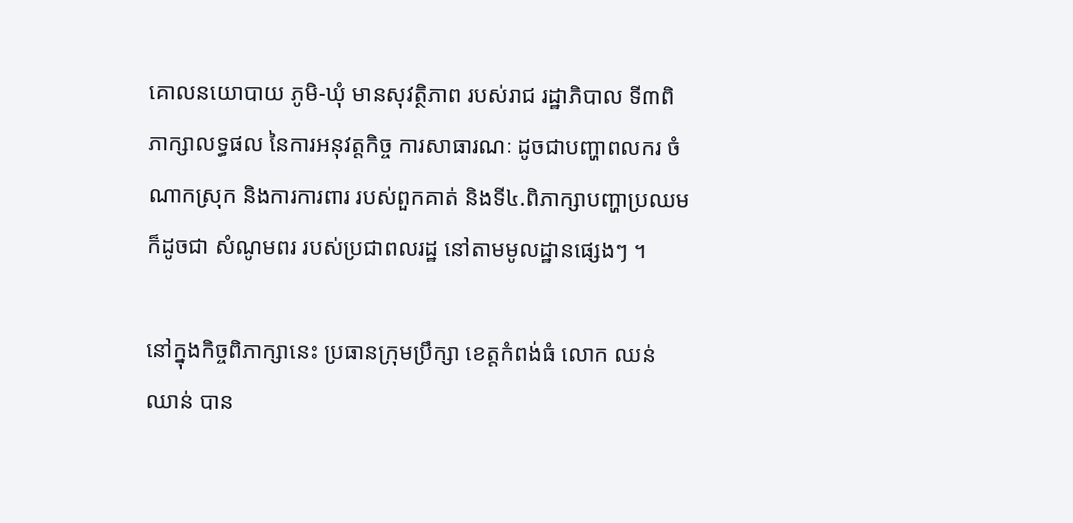គោលនយោបាយ ភូមិ-ឃុំ មានសុវត្ថិភាព របស់រាជ រដ្ឋាភិបាល ទី៣ពិភាក្សាលទ្ធផល នៃការអនុវត្តកិច្ច ការសាធារណៈ ដូចជាបញ្ហាពលករ ចំណាកស្រុក និងការការពារ របស់ពួកគាត់ និងទី៤.ពិភាក្សាបញ្ហាប្រឈម ក៏ដូចជា សំណូមពរ របស់ប្រជាពលរដ្ឋ នៅតាមមូលដ្ឋានផ្សេងៗ ។

នៅក្នុងកិច្ចពិភាក្សានេះ ប្រធានក្រុមប្រឹក្សា ខេត្តកំពង់ធំ លោក ឈន់ ឈាន់ បាន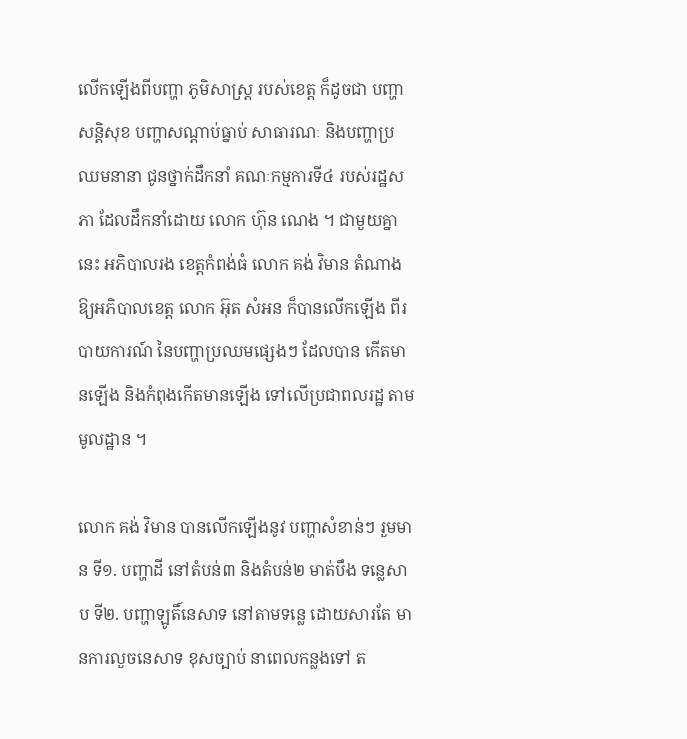លើកឡើងពីបញ្ហា ភូមិសាស្រ្ត របស់ខេត្ត ក៏ដូចជា បញ្ហាសន្តិសុខ បញ្ហាសណ្តាប់ធ្នាប់ សាធារណៈ និងបញ្ហាប្រឈមនានា ជូនថ្នាក់ដឹកនាំ គណៈកម្មការទី៤ របស់រដ្ឋសភា ដែលដឹកនាំដោយ លោក ហ៊ុន ណេង ។ ជាមួយគ្នានេះ អភិបាលរង ខេត្តកំពង់ធំ លោក គង់ វិមាន តំណាងឱ្យអភិបាលខេត្ត លោក អ៊ុត សំអន ក៏បានលើកឡើង ពីរបាយការណ៍ នៃបញ្ហាប្រឈមផ្សេងៗ ដែលបាន កើតមានឡើង និងកំពុងកើតមានឡើង ទៅលើប្រជាពលរដ្ឋ តាមមូលដ្ឋាន ។

លោក គង់ វិមាន បានលើកឡើងនូវ បញ្ហាសំខាន់ៗ រួមមាន ទី១. បញ្ហាដី នៅតំបន់៣ និងតំបន់២ មាត់បឹង ទន្លេសាប ទី២. បញ្ហាឡូតិ៍នេសាទ នៅតាមទន្លេ ដោយសារតែ មានការលួចនេសាទ ខុសច្បាប់ នាពេលកន្លងទៅ ត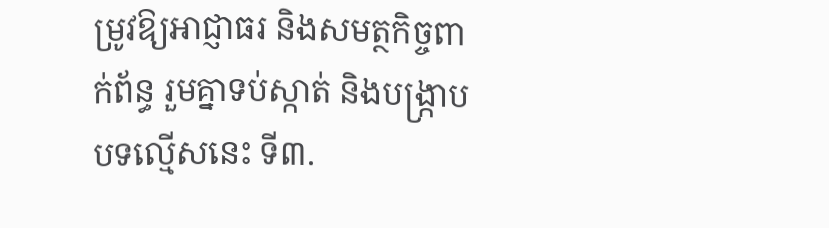ម្រូវឱ្យអាជ្ញាធរ និងសមត្ថកិច្ចពាក់ព័ន្ធ រួមគ្នាទប់ស្កាត់ និងបង្រ្កាបបទល្មើសនេះ ទី៣.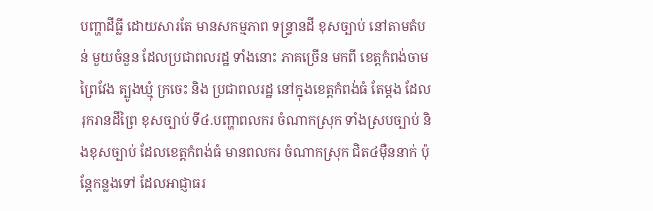បញ្ហាដីធ្លី ដោយសារតែ មានសកម្មភាព ទន្ទ្រានដី ខុសច្បាប់ នៅតាមតំបន់ មួយចំនួន ដែលប្រជាពលរដ្ឋ ទាំងនោះ ភាគច្រើន មកពី ខេត្តកំពង់ចាម ព្រៃវែង ត្បូងឃ្មុំ ក្រចេះ និង ប្រជាពលរដ្ឋ នៅក្នុងខេត្តកំពង់ធំ តែម្តង ដែលរុករានដីព្រៃ ខុសច្បាប់ ទី៤.បញ្ហាពលករ ចំណាកស្រុក ទាំងស្របច្បាប់ និងខុសច្បាប់ ដែលខេត្តកំពង់ធំ មានពលករ ចំណាកស្រុក ជិត៤ម៉ឺននាក់ ប៉ុន្តែកន្លងទៅ ដែលអាជ្ញាធរ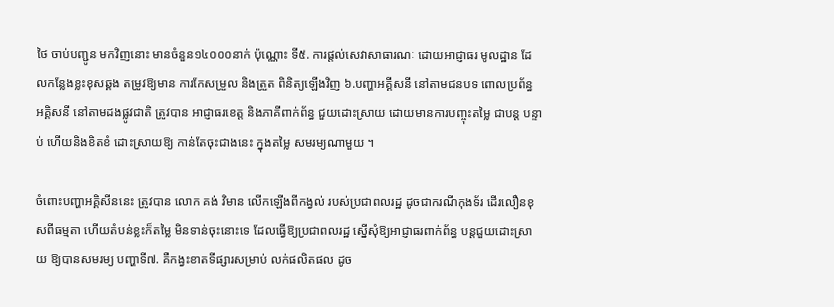ថៃ ចាប់បញ្ជូន មកវិញនោះ មានចំនួន១៤០០០នាក់ ប៉ុណ្ណោះ ទី៥. ការផ្តល់សេវាសាធារណៈ ដោយអាជ្ញាធរ មូលដ្ឋាន ដែលកន្លែងខ្លះខុសឆ្គង តម្រូវឱ្យមាន ការកែសម្រួល និងត្រួត ពិនិត្យឡើងវិញ ៦.បញ្ហាអគ្គីសនី នៅតាមជនបទ ពោលប្រព័ន្ធ អគ្គិសនី នៅតាមដងផ្លូវជាតិ ត្រូវបាន អាជ្ញាធរខេត្ត និងភាគីពាក់ព័ន្ធ ជួយដោះស្រាយ ដោយមានការបញ្ចុះតម្លៃ ជាបន្ត បន្ទាប់ ហើយនិងខិតខំ ដោះស្រាយឱ្យ កាន់តែចុះជាងនេះ ក្នុងតម្លៃ សមរម្យណាមួយ ។

ចំពោះបញ្ហាអគ្គិសីននេះ ត្រូវបាន លោក គង់ វិមាន លើកឡើងពីកង្វល់ របស់ប្រជាពលរដ្ឋ ដូចជាករណីកុងទ័រ ដើរលឿនខុសពីធម្មតា ហើយតំបន់ខ្លះក៏តម្លៃ មិនទាន់ចុះនោះទេ ដែលធ្វើឱ្យប្រជាពលរដ្ឋ ស្នើសុំឱ្យអាជ្ញាធរពាក់ព័ន្ធ បន្តជួយដោះស្រាយ ឱ្យបានសមរម្យ បញ្ហាទី៧. គឺកង្វះខាតទីផ្សារសម្រាប់ លក់ផលិតផល ដូច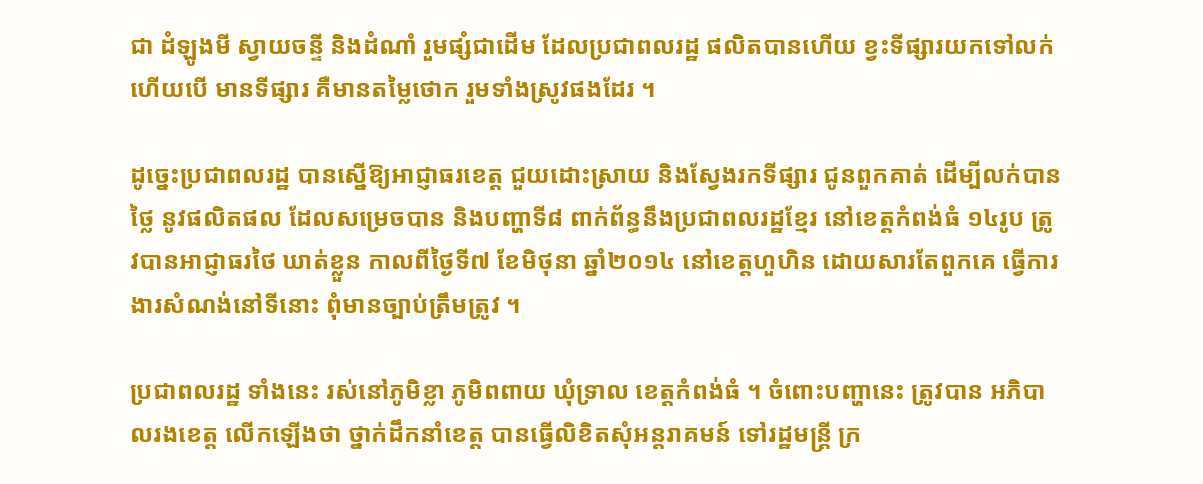ជា ដំឡូងមី ស្វាយចន្ទី និងដំណាំ រួមផ្សំជាដើម ដែលប្រជាពលរដ្ឋ ផលិតបានហើយ ខ្វះទីផ្សារយកទៅលក់ ហើយបើ មានទីផ្សារ គឺមានតម្លៃថោក រួមទាំងស្រូវផងដែរ ។

ដូច្នេះប្រជាពលរដ្ឋ បានស្នើឱ្យអាជ្ញាធរខេត្ត ជួយដោះស្រាយ និងស្វែងរកទីផ្សារ ជូនពួកគាត់ ដើម្បីលក់បានថ្លៃ នូវផលិតផល ដែលសម្រេចបាន និងបញ្ហាទី៨ ពាក់ព័ន្ធនឹងប្រជាពលរដ្ឋខ្មែរ នៅខេត្តកំពង់ធំ ១៤រូប ត្រូវបានអាជ្ញាធរថៃ ឃាត់ខ្លួន កាលពីថ្ងៃទី៧ ខែមិថុនា ឆ្នាំ២០១៤ នៅខេត្តហួហិន ដោយសារតែពួកគេ ធ្វើការងារសំណង់នៅទីនោះ ពុំមានច្បាប់ត្រឹមត្រូវ ។

ប្រជាពលរដ្ឋ ទាំងនេះ រស់នៅភូមិខ្លា ភូមិពពាយ ឃុំទ្រាល ខេត្តកំពង់ធំ ។ ចំពោះបញ្ហានេះ ត្រូវបាន អភិបាលរងខេត្ត លើកឡើងថា ថ្នាក់ដឹកនាំខេត្ត បានធ្វើលិខិតសុំអន្តរាគមន៍ ទៅរដ្ឋមន្រ្តី ក្រ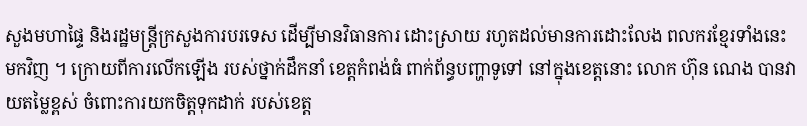សួងមហាផ្ទៃ និងរដ្ឋមន្រ្តីក្រសួងការបរទេស ដើម្បីមានវិធានការ ដោះស្រាយ រហូតដល់មានការដោះលែង ពលករខ្មែរទាំងនេះ មកវិញ ។ ក្រោយពីការលើកឡើង របស់ថ្នាក់ដឹកនាំ ខេត្តកំពង់ធំ ពាក់ព័ន្ធបញ្ហាទូទៅ នៅក្នុងខេត្តនោះ លោក ហ៊ុន ណេង បានវាយតម្លៃខ្ពស់ ចំពោះការយកចិត្តទុកដាក់ របស់ខេត្ត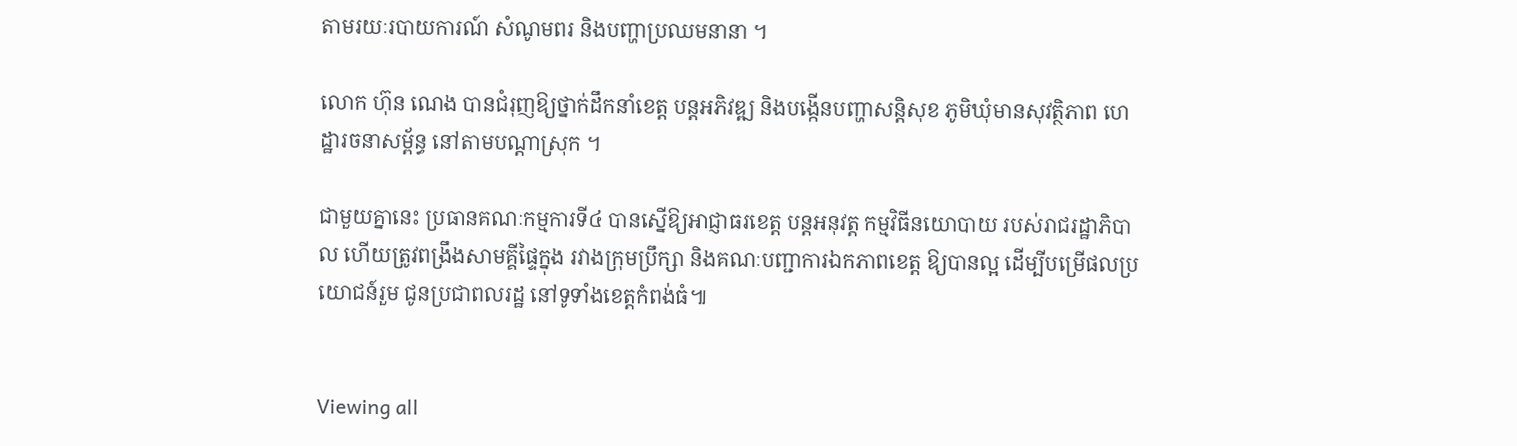តាមរយៈរបាយការណ៍ សំណូមពរ និងបញ្ហាប្រឈមនានា ។

លោក ហ៊ុន ណេង បានជំរុញឱ្យថ្នាក់ដឹកនាំខេត្ត បន្តអភិវឌ្ឍ និងបង្កើនបញ្ហាសន្តិសុខ ភូមិឃុំមានសុវត្ថិភាព ហេដ្ឋារចនាសម្ព័ន្ធ នៅតាមបណ្តាស្រុក ។

ជាមួយគ្នានេះ ប្រធានគណៈកម្មការទី៤ បានស្នើឱ្យអាជ្ញាធរខេត្ត បន្តអនុវត្ត កម្មវិធីនយោបាយ របស់រាជរដ្ឋាភិបាល ហើយត្រូវពង្រឹងសាមគ្គីផ្ទៃក្នុង រវាងក្រុមប្រឹក្សា និងគណៈបញ្ជាការឯកភាពខេត្ត ឱ្យបានល្អ ដើម្បីបម្រើផលប្រយោជន៍រួម ជូនប្រជាពលរដ្ឋ នៅទូទាំងខេត្តកំពង់ធំ៕


Viewing all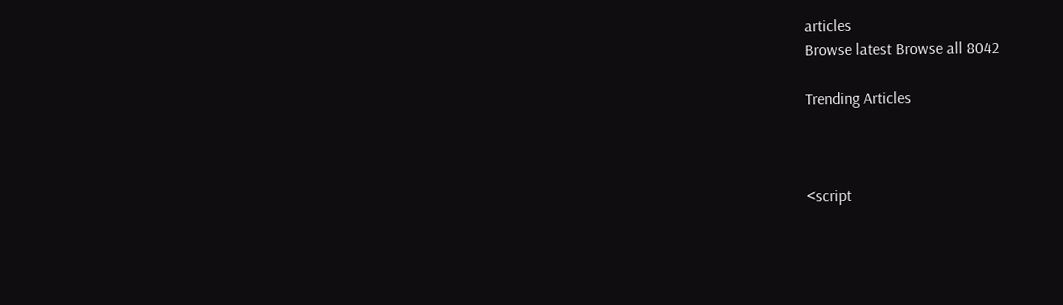articles
Browse latest Browse all 8042

Trending Articles



<script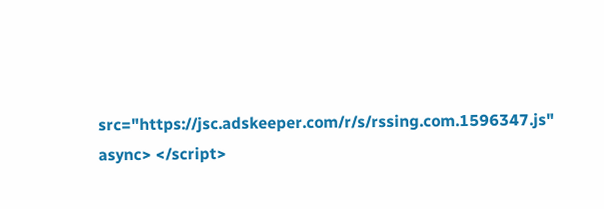src="https://jsc.adskeeper.com/r/s/rssing.com.1596347.js" async> </script>